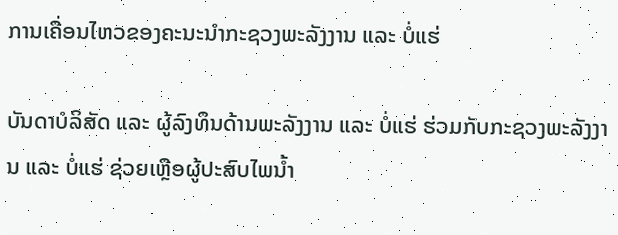ການເຄື່ອນໄຫວຂອງຄະນະນຳກະຊວງພະລັງງານ ແລະ ບໍ່ແຮ່

ບັນດາບໍລິສັດ ແລະ ຜູ້ລົງທຶນດ້ານພະລັງງານ ແລະ ບໍ່ແຮ່ ຮ່ວມກັບກະຊວງພະລັງງານ ແລະ ບໍ່ແຮ່ ຊ່ວຍເຫຼືອຜູ້ປະສົບໄພນໍ້າ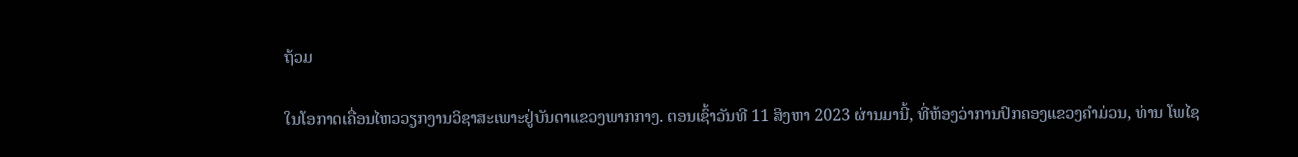ຖ້ວມ

ໃນໂອກາດເຄື່ອນໄຫວວຽກງານວິຊາສະເພາະຢູ່ບັນດາແຂວງພາກກາງ. ຕອນເຊົ້າວັນທີ 11 ສິງຫາ 2023 ຜ່ານມານີ້, ທີ່ຫ້ອງວ່າການປົກຄອງແຂວງຄຳມ່ວນ, ທ່ານ ໂພໄຊ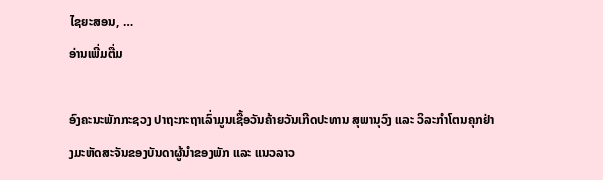ໄຊຍະສອນ, …
ອ່ານເພີ່ມຕື່ມ

ອົງຄະນະພັກກະຊວງ ປາຖະກະຖາເລົ່າມູນເຊື້ອວັນຄ້າຍວັນເກີດປະທານ ສຸພານຸວົງ ແລະ ວິລະກຳໂຕນຄຸກຢ່າງມະຫັດສະຈັນຂອງບັນດາຜູ້ນຳຂອງພັກ ແລະ ແນວລາວ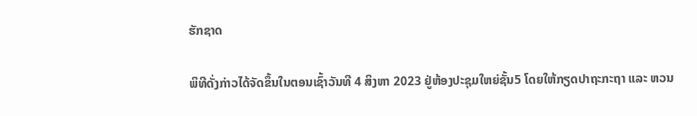ຮັກຊາດ

ພິທີດັ່ງກ່າວໄດ້ຈັດຂຶ້ນໃນຕອນເຊົ້າວັນທີ 4 ສິງຫາ 2023 ຢູ່ຫ້ອງປະຊຸມໃຫຍ່ຊັ້ນ5 ໂດຍໃຫ້ກຽດປາຖະກະຖາ ແລະ ຫວນ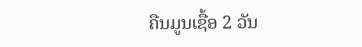ຄືນມູນເຊື້ອ 2 ວັນ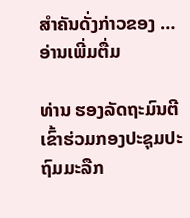ສຳຄັນດັ່ງກ່າວຂອງ …
ອ່ານເພີ່ມຕື່ມ

ທ່ານ ຮອງລັດຖະມົນຕີ ເຂົ້າຮ່ວມກອງປະຊຸມປະຖົມມະລືກ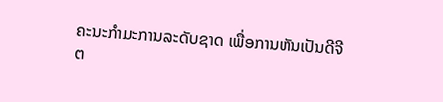ຄະນະກຳມະການລະດັບຊາດ ເພື່ອການຫັນເປັນດີຈີຕ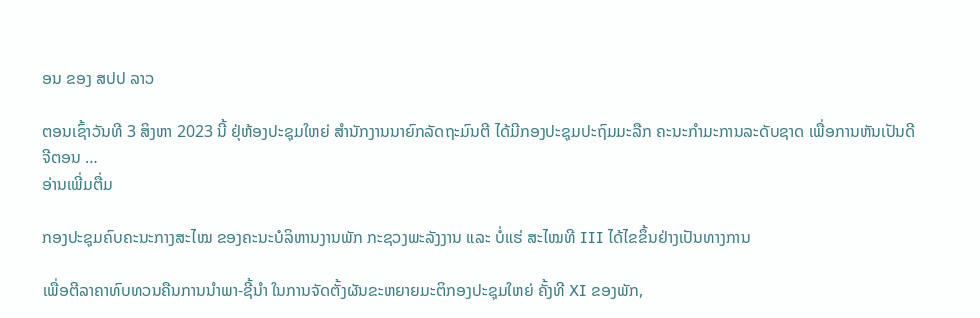ອນ ຂອງ ສປປ ລາວ

ຕອນເຊົ້າວັນທີ 3 ສິງຫາ 2023 ນີ້ ຢຸ່ຫ້ອງປະຊຸມໃຫຍ່ ສຳນັກງານນາຍົກລັດຖະມົນຕີ ໄດ້ມີກອງປະຊຸມປະຖົມມະລືກ ຄະນະກຳມະການລະດັບຊາດ ເພື່ອການຫັນເປັນດີຈີຕອນ …
ອ່ານເພີ່ມຕື່ມ

ກອງປະຊຸມຄົບຄະນະກາງສະໄໝ ຂອງຄະນະບໍລິຫານງານພັກ ກະຊວງພະລັງງານ ແລະ ບໍ່ແຮ່ ສະໄໝທີ III ໄດ້ໄຂຂຶ້ນຢ່າງເປັນທາງການ

ເພື່ອຕີລາຄາທົບທວນຄືນການນໍາພາ-ຊີ້ນໍາ ໃນການຈັດຕັ້ງຜັນຂະຫຍາຍມະຕິກອງປະຊຸມໃຫຍ່ ຄັ້ງທີ XI ຂອງພັກ,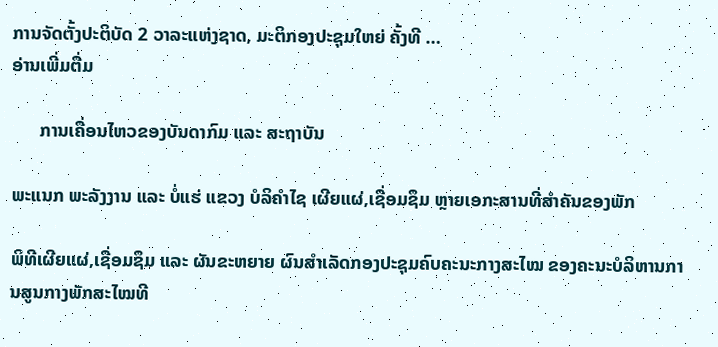ການຈັດຕັ້ງປະຕິບັດ 2 ວາລະແຫ່ງຊາດ, ມະຕິກອງປະຊຸມໃຫຍ່ ຄັ້ງທີ …
ອ່ານເພີ່ມຕື່ມ

      ການເຄື່ອນໄຫວຂອງບັນດາກົມ ແລະ ສະຖາບັນ

ພະແນກ ພະລັງງານ ແລະ ບໍ່ແຮ່ ແຂວງ ບໍລິຄຳໄຊ ເຜີຍແຜ່,ເຊື່ອມຊຶມ ຫຼາຍເອກະສານທີ່ສຳຄັນຂອງພັກ

ພິທີເຜີຍແຜ່,ເຊື່ອມຊຶມ ແລະ ຜັນຂະຫຍາຍ ຜົນສຳເລັດກອງປະຊຸມຄົບຄະນະກາງສະໄໝ ຂອງຄະນະບໍລິຫານການສູນກາງພັກສະໄໝທີ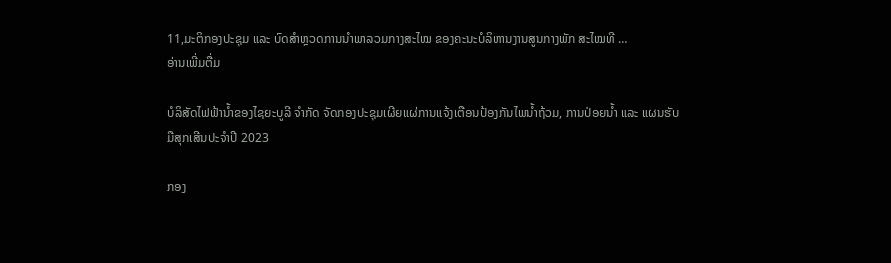11,ມະຕິກອງປະຊຸມ ແລະ ບົດສໍາຫຼວດການນຳພາລວມກາງສະໄໝ ຂອງຄະນະບໍລິຫານງານສູນກາງພັກ ສະໄໝທີ …
ອ່ານເພີ່ມຕື່ມ

ບໍລິສັດໄຟຟ້ານໍ້າຂອງໄຊຍະບູລີ ຈຳກັດ ຈັດກອງປະຊຸມເຜີຍແຜ່ການແຈ້ງເຕືອນປ້ອງກັນໄພນ້ຳຖ້ວມ, ການປ່ອຍນ້ຳ ແລະ ແຜນຮັບມືສຸກເສີນປະຈຳປີ 2023

ກອງ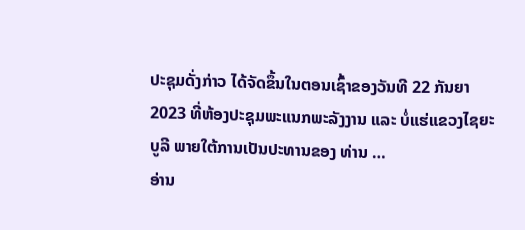ປະຊຸມດັ່ງກ່າວ ໄດ້ຈັດຂຶ້ນໃນຕອນເຊົ້າຂອງວັນທີ 22 ກັນຍາ 2023 ທີ່ຫ້ອງປະຊຸມພະແນກພະລັງງານ ແລະ ບໍ່ແຮ່ແຂວງໄຊຍະບູລີ ພາຍໃຕ້ການເປັນປະທານຂອງ ທ່ານ …
ອ່ານ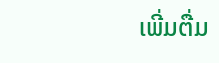ເພີ່ມຕື່ມ